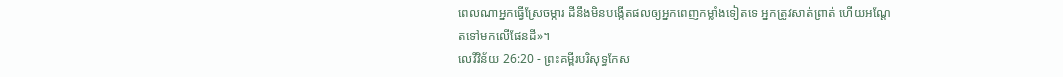ពេលណាអ្នកធ្វើស្រែចម្ការ ដីនឹងមិនបង្កើតផលឲ្យអ្នកពេញកម្លាំងទៀតទេ អ្នកត្រូវសាត់ព្រាត់ ហើយអណ្តែតទៅមកលើផែនដី»។
លេវីវិន័យ 26:20 - ព្រះគម្ពីរបរិសុទ្ធកែស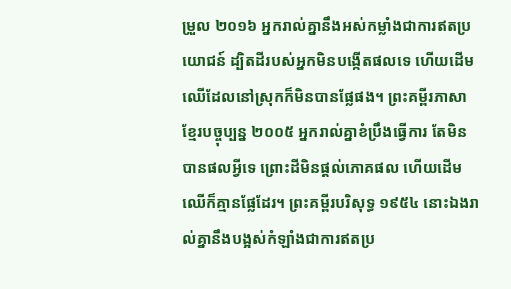ម្រួល ២០១៦ អ្នករាល់គ្នានឹងអស់កម្លាំងជាការឥតប្រយោជន៍ ដ្បិតដីរបស់អ្នកមិនបង្កើតផលទេ ហើយដើមឈើដែលនៅស្រុកក៏មិនបានផ្លែផង។ ព្រះគម្ពីរភាសាខ្មែរបច្ចុប្បន្ន ២០០៥ អ្នករាល់គ្នាខំប្រឹងធ្វើការ តែមិនបានផលអ្វីទេ ព្រោះដីមិនផ្ដល់ភោគផល ហើយដើមឈើក៏គ្មានផ្លែដែរ។ ព្រះគម្ពីរបរិសុទ្ធ ១៩៥៤ នោះឯងរាល់គ្នានឹងបង្អស់កំឡាំងជាការឥតប្រ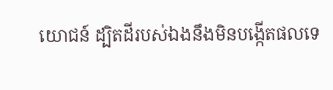យោជន៍ ដ្បិតដីរបស់ឯងនឹងមិនបង្កើតផលទេ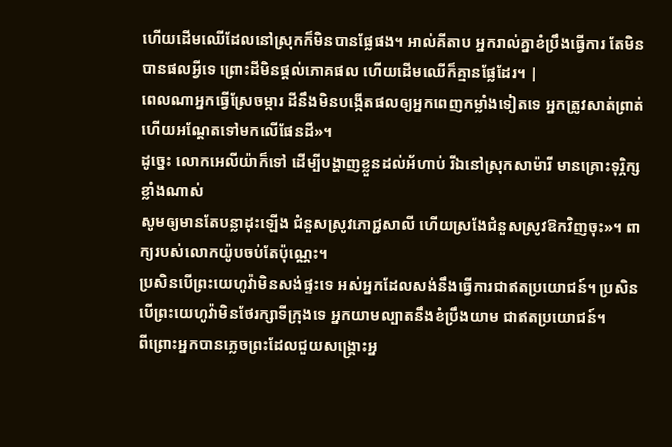ហើយដើមឈើដែលនៅស្រុកក៏មិនបានផ្លែផង។ អាល់គីតាប អ្នករាល់គ្នាខំប្រឹងធ្វើការ តែមិនបានផលអ្វីទេ ព្រោះដីមិនផ្តល់ភោគផល ហើយដើមឈើក៏គ្មានផ្លែដែរ។ |
ពេលណាអ្នកធ្វើស្រែចម្ការ ដីនឹងមិនបង្កើតផលឲ្យអ្នកពេញកម្លាំងទៀតទេ អ្នកត្រូវសាត់ព្រាត់ ហើយអណ្តែតទៅមកលើផែនដី»។
ដូច្នេះ លោកអេលីយ៉ាក៏ទៅ ដើម្បីបង្ហាញខ្លួនដល់អ័ហាប់ រីឯនៅស្រុកសាម៉ារី មានគ្រោះទុរ្ភិក្សខ្លាំងណាស់
សូមឲ្យមានតែបន្លាដុះឡើង ជំនួសស្រូវភោជ្ជសាលី ហើយស្រងែជំនួសស្រូវឱកវិញចុះ»។ ពាក្យរបស់លោកយ៉ូបចប់តែប៉ុណ្ណេះ។
ប្រសិនបើព្រះយេហូវ៉ាមិនសង់ផ្ទះទេ អស់អ្នកដែលសង់នឹងធ្វើការជាឥតប្រយោជន៍។ ប្រសិនបើព្រះយេហូវ៉ាមិនថែរក្សាទីក្រុងទេ អ្នកយាមល្បាតនឹងខំប្រឹងយាម ជាឥតប្រយោជន៍។
ពីព្រោះអ្នកបានភ្លេចព្រះដែលជួយសង្គ្រោះអ្ន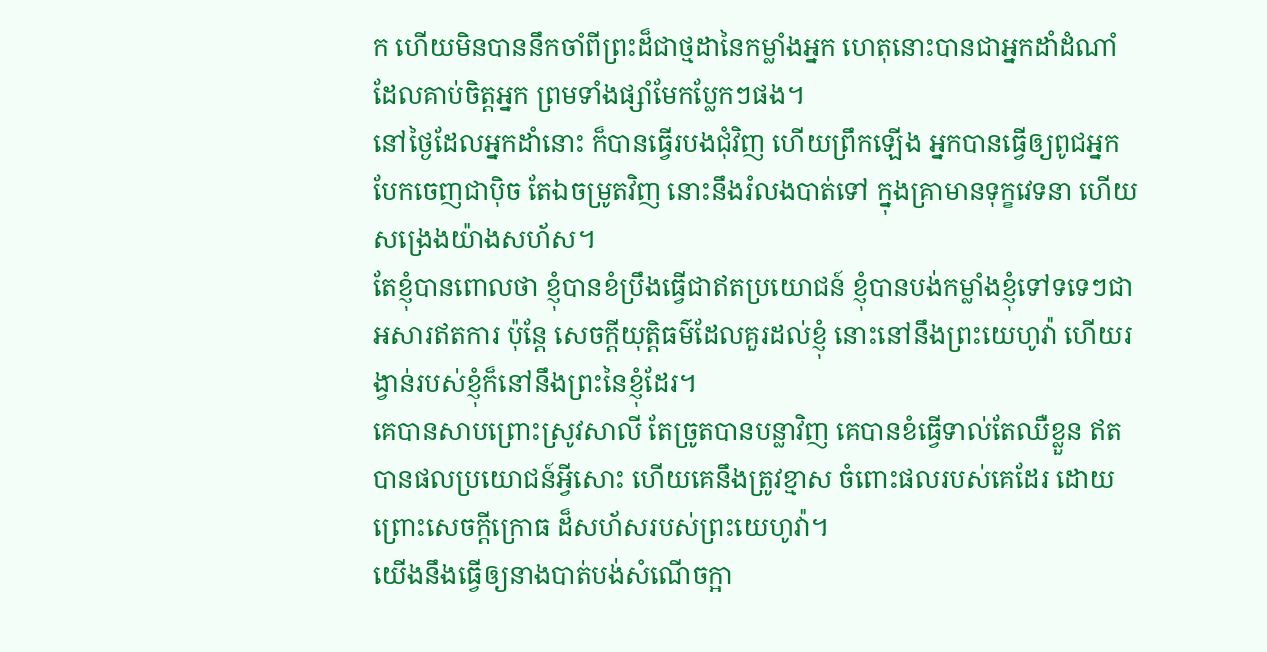ក ហើយមិនបាននឹកចាំពីព្រះដ៏ជាថ្មដានៃកម្លាំងអ្នក ហេតុនោះបានជាអ្នកដាំដំណាំដែលគាប់ចិត្តអ្នក ព្រមទាំងផ្សាំមែកប្លែកៗផង។
នៅថ្ងៃដែលអ្នកដាំនោះ ក៏បានធ្វើរបងជុំវិញ ហើយព្រឹកឡើង អ្នកបានធ្វើឲ្យពូជអ្នកបែកចេញជាប៉ិច តែឯចម្រូតវិញ នោះនឹងរំលងបាត់ទៅ ក្នុងគ្រាមានទុក្ខវេទនា ហើយសង្រេងយ៉ាងសហ័ស។
តែខ្ញុំបានពោលថា ខ្ញុំបានខំប្រឹងធ្វើជាឥតប្រយោជន៍ ខ្ញុំបានបង់កម្លាំងខ្ញុំទៅទទេៗជាអសារឥតការ ប៉ុន្តែ សេចក្ដីយុត្តិធម៌ដែលគួរដល់ខ្ញុំ នោះនៅនឹងព្រះយេហូវ៉ា ហើយរង្វាន់របស់ខ្ញុំក៏នៅនឹងព្រះនៃខ្ញុំដែរ។
គេបានសាបព្រោះស្រូវសាលី តែច្រូតបានបន្លាវិញ គេបានខំធ្វើទាល់តែឈឺខ្លួន ឥតបានផលប្រយោជន៍អ្វីសោះ ហើយគេនឹងត្រូវខ្មាស ចំពោះផលរបស់គេដែរ ដោយព្រោះសេចក្ដីក្រោធ ដ៏សហ័សរបស់ព្រះយេហូវ៉ា។
យើងនឹងធ្វើឲ្យនាងបាត់បង់សំណើចក្អា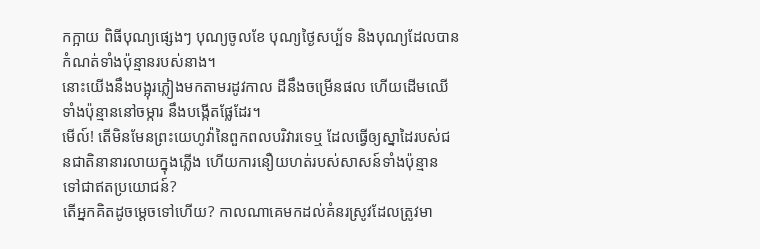កក្អាយ ពិធីបុណ្យផ្សេងៗ បុណ្យចូលខែ បុណ្យថ្ងៃសប្ប័ទ និងបុណ្យដែលបានកំណត់ទាំងប៉ុន្មានរបស់នាង។
នោះយើងនឹងបង្អុរភ្លៀងមកតាមរដូវកាល ដីនឹងចម្រើនផល ហើយដើមឈើទាំងប៉ុន្មាននៅចម្ការ នឹងបង្កើតផ្លែដែរ។
មើល៍! តើមិនមែនព្រះយេហូវ៉ានៃពួកពលបរិវារទេឬ ដែលធ្វើឲ្យស្នាដៃរបស់ជនជាតិនានារលាយក្នុងភ្លើង ហើយការនឿយហត់របស់សាសន៍ទាំងប៉ុន្មាន ទៅជាឥតប្រយោជន៍?
តើអ្នកគិតដូចម្ដេចទៅហើយ? កាលណាគេមកដល់គំនរស្រូវដែលត្រូវមា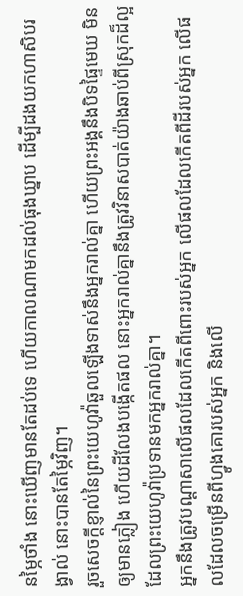នម្ភៃថាំង នោះឃើញមានតែដប់ទេ ហើយកាលណាមកដល់ធុងឃ្នាប ដើម្បីដងយកហាសិបរង្វាល់ នោះបានតែម្ភៃវិញ។
រួចសេចក្ដីខ្ញាល់នៃព្រះយេហូវ៉ាឆួលឡើងទាស់នឹងអ្នករាល់គ្នា ហើយព្រះអង្គនឹងបិទផ្ទៃមេឃ មិនឲ្យមានភ្លៀង ហើយដីលែងបង្កើតផល នោះអ្នករាល់គ្នានឹងត្រូវវិនាសបាត់យ៉ាងឆាប់ពីស្រុកដ៏ល្អ ដែលព្រះយេហូវ៉ាប្រទានមកអ្នករាល់គ្នា។
អ្នកនឹងត្រូវបណ្ដាសាលើផលដែលកើតពីពោះរបស់អ្នក លើផលដែលកើតពីដីរបស់អ្នក លើផលដែលចម្រើនពីហ្វូងគោរបស់អ្នក និងលើ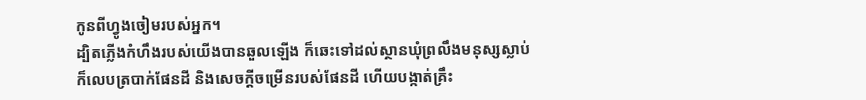កូនពីហ្វូងចៀមរបស់អ្នក។
ដ្បិតភ្លើងកំហឹងរបស់យើងបានឆួលឡើង ក៏ឆេះទៅដល់ស្ថានឃុំព្រលឹងមនុស្សស្លាប់ ក៏លេបត្របាក់ផែនដី និងសេចក្ដីចម្រើនរបស់ផែនដី ហើយបង្កាត់គ្រឹះ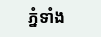ភ្នំទាំង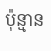ប៉ុន្មាន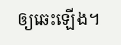ឲ្យឆេះឡើង។